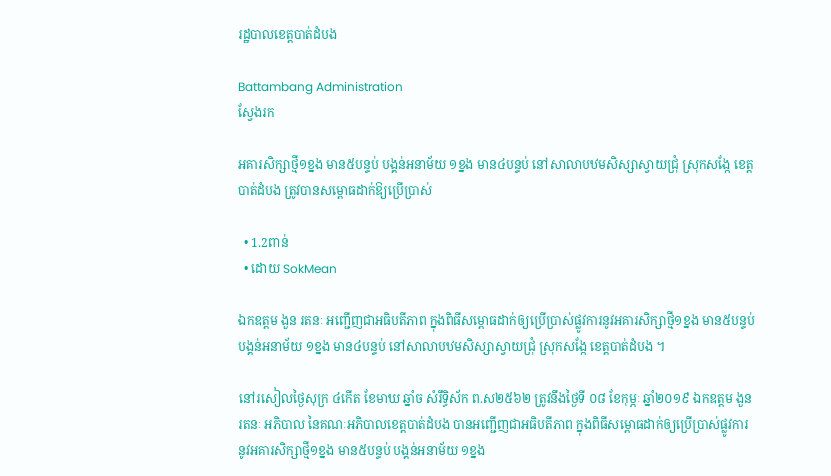រដ្ឋបាលខេត្តបាត់ដំបង

Battambang Administration
ស្វែងរក

អគារសិក្សាថ្មី១ខ្នង មាន៥បន្ទប់ បង្គន់អនាម័យ ១ខ្នង មាន៤បន្ទប់ នៅសាលាបឋមសិស្សាស្វាយជ្រុំ ស្រុកសង្កែ ខេត្តបាត់ដំបង ត្រូវបានសម្ពោធដាក់ឱ្យប្រើប្រាស់

  • 1.2ពាន់
  • ដោយ SokMean

ឯកឧត្តម ងួន រតនៈ អញ្ជើញជាអធិបតីភាព ក្នុងពិធីសម្ពោធដាក់ឲ្យប្រើប្រាស់ផ្លូវការនូវអគារសិក្សាថ្មី១ខ្នង មាន៥បន្ទប់ បង្គន់អនាម័យ ១ខ្នង មាន៤បន្ទប់ នៅសាលាបឋមសិស្សាស្វាយជ្រុំ ស្រុកសង្កែ ខេត្តបាត់ដំបង ។

នៅរសៀលថ្ងៃសុក្រ ៤កើត ខែមាឃ ឆ្នាំច សំរឹទ្ធិស័ក ព.ស២៥៦២ ត្រូវនឹងថ្ងៃទី ០៨ ខែកុម្ភៈ ឆ្នាំ២០១៩ ឯកឧត្តម ងួន រតនៈ អភិបាល នៃគណៈអភិបាលខេត្តបាត់ដំបង បានអញ្ជើញជាអធិបតីភាព ក្នុងពិធីសម្ពោធដាក់ឲ្យប្រើប្រាស់ផ្លូវការនូវអគារសិក្សាថ្មី១ខ្នង មាន៥បន្ទប់ បង្គន់អនាម័យ ១ខ្នង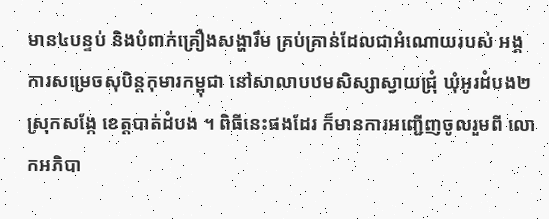មាន៤បន្ទប់ និងបំពាក់គ្រឿងសង្ហារឹម គ្រប់គ្រាន់ដែលជាអំណោយរបស់ អង្គការសម្រេចសុបិន្តកុមារកម្ពុជា នៅសាលាបឋមសិស្សាស្វាយជ្រុំ ឃុំអូរដំបង២ ស្រុកសង្កែ ខេត្តបាត់ដំបង ។ ពិធីនេះផងដែរ ក៏មានការអញ្ជើញចូលរួមពី លោកអភិបា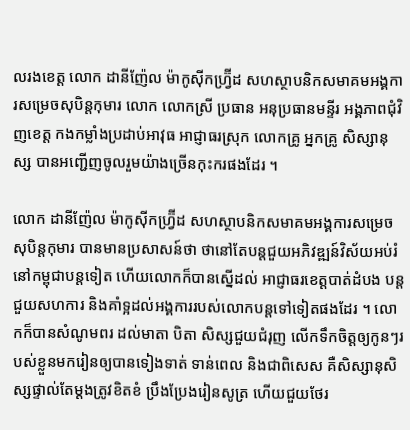លរងខេត្ត លោក ដានីញ៉ែល ម៉ាកូស៊ីកហ្វ្រ៊ីដ សហស្ថាបនិកសមាគមអង្គការសម្រេចសុបិន្តកុមារ លោក លោកស្រី ប្រធាន អនុប្រធានមន្ទីរ អង្គភាពជុំវិញខេត្ត កងកម្លាំងប្រដាប់អាវុធ អាជ្ញាធរស្រុក លោកគ្រូ អ្នកគ្រូ សិស្សានុស្ស បានអញ្ជើញចូលរួមយ៉ាងច្រើនកុះករផងដែរ ។

លោក ដានីញ៉ែល ម៉ាកូស៊ីកហ្វ្រ៊ីដ សហស្ថាបនិកសមាគមអង្គការសម្រេចសុបិន្តកុមារ បានមានប្រសាសន៍ថា ថានៅតែបន្តជួយអភិវឌ្ឍន៍វិស័យអប់រំ នៅកម្ពុជាបន្តទៀត ហើយលោកក៏បានស្នើដល់ អាជ្ញាធរខេត្តបាត់ដំបង បន្តជួយសហការ និងគាំទ្អដល់អង្គការរបស់លោកបន្តទៅទៀតផងដែរ ។ លោកក៏បានសំណូមពរ ដល់មាតា បិតា សិស្សជួយជំរុញ លើកទឹកចិត្តឲ្យកូនៗរបស់ខ្លួនមករៀនឲ្យបានទៀងទាត់ ទាន់ពេល និងជាពិសេស គឺសិស្សានុសិស្សផ្ទាល់តែម្តងត្រូវខិតខំ ប្រឹងប្រែងរៀនសូត្រ ហើយជួយថែរ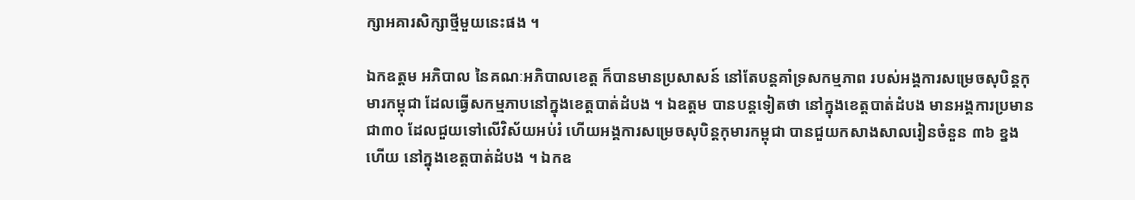ក្សាអគារសិក្សាថ្មីមួយនេះផង ។

ឯកឧត្តម អភិបាល នៃគណៈអភិបាលខេត្ត ក៏បានមានប្រសាសន៍ នៅតែបន្តគាំទ្រសកម្មភាព របស់អង្គការសម្រេចសុបិន្តកុមារកម្ពុជា ដែលធ្វើសកម្មភាបនៅក្នុងខេត្តបាត់ដំបង ។ ឯឧត្តម បានបន្តទៀតថា នៅក្នុងខេត្តបាត់ដំបង មានអង្គការប្រមានជា៣០ ដែលជួយទៅលើវិស័យអប់រំ ហើយអង្គការសម្រេចសុបិន្តកុមារកម្ពុជា បានជួយកសាងសាលរៀនចំនួន ៣៦ ខ្នងហើយ នៅក្នុងខេត្តបាត់ដំបង ។ ឯកឧ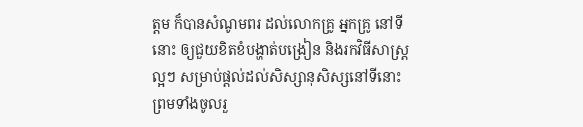ត្តម ក៏បានសំណូមពរ ដល់លោកគ្រូ អ្នកគ្រូ នៅទីនោះ ឲ្យជួយខិតខំបង្ហាត់បង្រៀន និងរកវិធីសាស្រ្តល្អៗ សម្រាប់ផ្តល់ដល់សិស្សានុសិស្សនៅទីនោះ ព្រមទាំងចូលរួ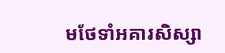មថែទាំអគារសិស្សា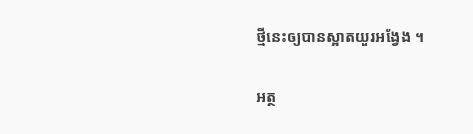ថ្មីនេះឲ្យបានស្អាតយួរអង្វែង ។

អត្ថ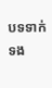បទទាក់ទង